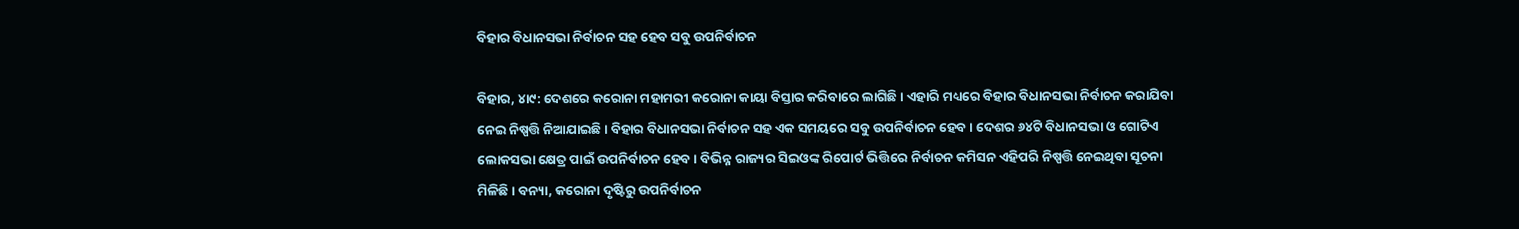ବିହାର ବିଧାନସଭା ନିର୍ବାଚନ ସହ ହେବ ସବୁ ଉପନିର୍ବାଚନ

ବିହାର, ୪ା୯: ଦେଶରେ କରୋନା ମହାମରୀ କରୋନା କାୟା ବିସ୍ତାର କରିବାରେ ଲାଗିଛି । ଏହାରି ମଧ୍ୟରେ ବିହାର ବିଧାନସଭା ନିର୍ବାଚନ କରାଯିବା ନେଇ ନିଷ୍ପତ୍ତି ନିଆଯାଇଛି । ବିହାର ବିଧାନସଭା ନିର୍ବାଚନ ସହ ଏକ ସମୟରେ ସବୁ ଉପନିର୍ବାଚନ ହେବ । ଦେଶର ୬୪ଟି ବିଧାନସଭା ଓ ଗୋଟିଏ ଲୋକସଭା କ୍ଷେତ୍ର ପାଇଁ ଉପନିର୍ବାଚନ ହେବ । ବିଭିନ୍ନ ରାଜ୍ୟର ସିଇଓଙ୍କ ରିପୋର୍ଟ ଭିତ୍ତିରେ ନିର୍ବାଚନ କମିସନ ଏହିପରି ନିଷ୍ପତ୍ତି ନେଇଥିବା ସୂଚନା ମିଳିଛି । ବନ୍ୟା, କରୋନା ଦୃଷ୍ଟିରୁ ଉପନିର୍ବାଚନ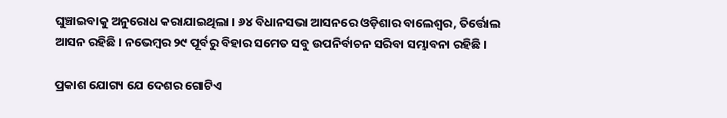ଘୁଞ୍ଚାଇବାକୁ ଅନୁରୋଧ କରାଯାଇଥିଲା । ୬୪ ବିଧାନସଭା ଆସନରେ ଓଡ଼ିଶାର ବାଲେଶ୍ୱର, ତିର୍ତ୍ତୋଲ ଆସନ ରହିଛି । ନଭେମ୍ବର ୨୯ ପୂର୍ବରୁ ବିହାର ସମେତ ସବୁ ଉପନିର୍ବାଚନ ସରିବା ସମ୍ଭାବନା ରହିଛି ।

ପ୍ରକାଶ ଯୋଗ୍ୟ ଯେ ଦେଶର ଗୋଟିଏ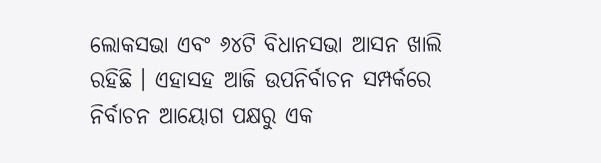ଲୋକସଭା ଏବଂ ୬୪ଟି ବିଧାନସଭା ଆସନ ଖାଲି ରହିଛି । ଏହାସହ ଆଜି ଉପନିର୍ବାଚନ ସମ୍ପର୍କରେ ନିର୍ବାଚନ ଆୟୋଗ ପକ୍ଷରୁ ଏକ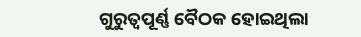ଗୁରୁତ୍ୱପୂର୍ଣ୍ଣ ବୈଠକ ହୋଇଥିଲା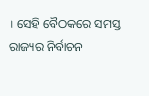। ସେହି ବୈଠକରେ ସମସ୍ତ ରାଜ୍ୟର ନିର୍ବାଚନ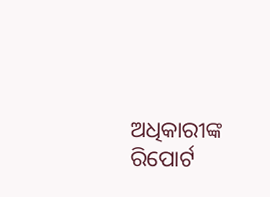ଅଧିକାରୀଙ୍କ ରିପୋର୍ଟ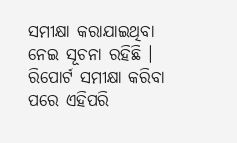ସମୀକ୍ଷା କରାଯାଇଥିବା ନେଇ ସୂଚନା ରହିଛି । ରିପୋର୍ଟ ସମୀକ୍ଷା କରିବା ପରେ ଏହିପରି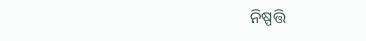ନିଷ୍ପତ୍ତି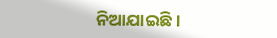ନିଆଯାଇଛି ।